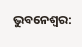ଭୁବନେଶ୍ବର: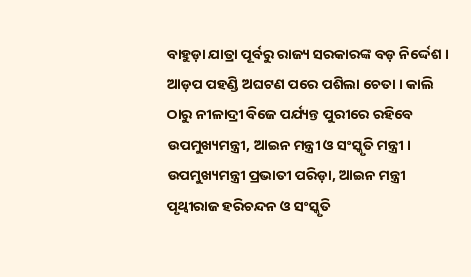ବାହୁଡ଼ା ଯାତ୍ରା ପୂର୍ବରୁ ରାଜ୍ୟ ସରକାରଙ୍କ ବଡ଼ ନିର୍ଦ୍ଦେଶ । ଆଡ଼ପ ପହଣ୍ଡି ଅଘଟଣ ପରେ ପଶିଲା ଚେତା । କାଲି ଠାରୁ ନୀଳାଦ୍ରୀ ବିଜେ ପର୍ଯ୍ୟନ୍ତ ପୁରୀରେ ରହିବେ ଉପମୁଖ୍ୟମନ୍ତ୍ରୀ, ଆଇନ ମନ୍ତ୍ରୀ ଓ ସଂସ୍କୃତି ମନ୍ତ୍ରୀ । ଉପମୁଖ୍ୟମନ୍ତ୍ରୀ ପ୍ରଭାତୀ ପରିଡ଼ା, ଆଇନ ମନ୍ତ୍ରୀ ପୃଥ୍ବୀରାଜ ହରିଚନ୍ଦନ ଓ ସଂସ୍କୃତି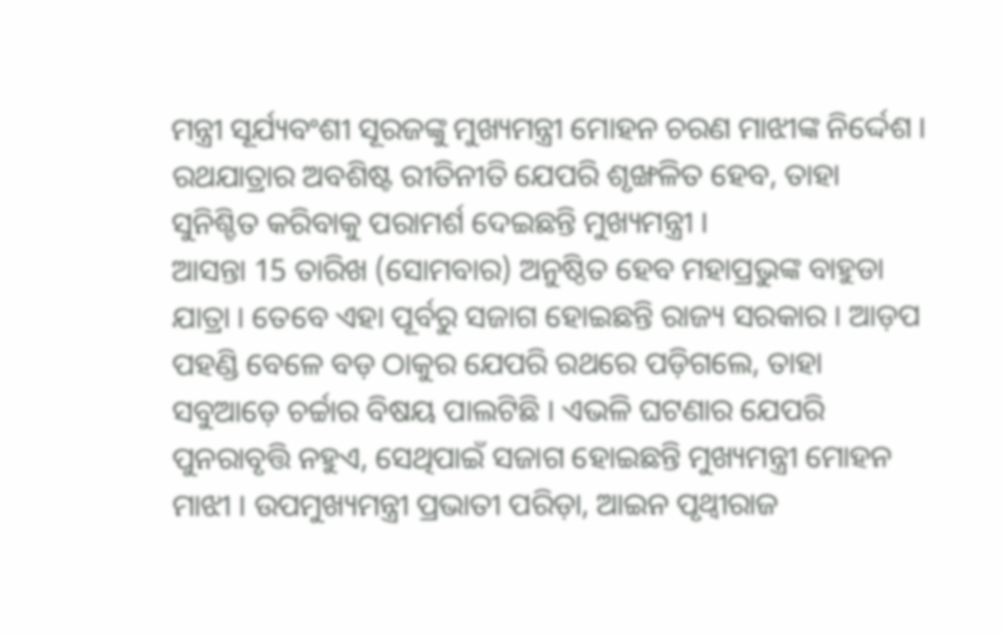ମନ୍ତ୍ରୀ ସୂର୍ଯ୍ୟବଂଶୀ ସୂରଜଙ୍କୁ ମୁଖ୍ୟମନ୍ତ୍ରୀ ମୋହନ ଚରଣ ମାଝୀଙ୍କ ନିର୍ଦ୍ଦେଶ । ରଥଯାତ୍ରାର ଅବଶିଷ୍ଟ ରୀତିନୀତି ଯେପରି ଶୃଙ୍ଖଳିତ ହେବ, ତାହା ସୁନିଶ୍ଚିତ କରିବାକୁ ପରାମର୍ଶ ଦେଇଛନ୍ତି ମୁଖ୍ୟମନ୍ତ୍ରୀ ।
ଆସନ୍ତା 15 ତାରିଖ (ସୋମବାର) ଅନୁଷ୍ଠିତ ହେବ ମହାପ୍ରଭୁଙ୍କ ବାହୁଡା ଯାତ୍ରା । ତେବେ ଏହା ପୂର୍ବରୁ ସଜାଗ ହୋଇଛନ୍ତି ରାଜ୍ୟ ସରକାର । ଆଡ଼ପ ପହଣ୍ଡି ବେଳେ ବଡ଼ ଠାକୁର ଯେପରି ରଥରେ ପଡ଼ିଗଲେ, ତାହା ସବୁଆଡ଼େ ଚର୍ଚ୍ଚାର ବିଷୟ ପାଲଟିଛି । ଏଭଳି ଘଟଣାର ଯେପରି ପୁନରାବୃତ୍ତି ନହୁଏ, ସେଥିପାଇଁ ସଜାଗ ହୋଇଛନ୍ତି ମୁଖ୍ୟମନ୍ତ୍ରୀ ମୋହନ ମାଝୀ । ଉପମୁଖ୍ୟମନ୍ତ୍ରୀ ପ୍ରଭାତୀ ପରିଡ଼ା, ଆଇନ ପୃଥ୍ବୀରାଜ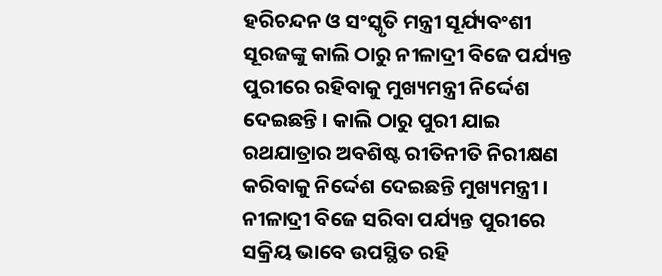ହରିଚନ୍ଦନ ଓ ସଂସ୍କୃତି ମନ୍ତ୍ରୀ ସୂର୍ଯ୍ୟବଂଶୀ ସୂରଜଙ୍କୁ କାଲି ଠାରୁ ନୀଳାଦ୍ରୀ ବିଜେ ପର୍ଯ୍ୟନ୍ତ ପୁରୀରେ ରହିବାକୁ ମୁଖ୍ୟମନ୍ତ୍ରୀ ନିର୍ଦ୍ଦେଶ ଦେଇଛନ୍ତି । କାଲି ଠାରୁ ପୁରୀ ଯାଇ ରଥଯାତ୍ରାର ଅବଶିଷ୍ଟ ରୀତିନୀତି ନିରୀକ୍ଷଣ କରିବାକୁ ନିର୍ଦ୍ଦେଶ ଦେଇଛନ୍ତି ମୁଖ୍ୟମନ୍ତ୍ରୀ । ନୀଳାଦ୍ରୀ ବିଜେ ସରିବା ପର୍ଯ୍ୟନ୍ତ ପୁରୀରେ ସକ୍ରିୟ ଭାବେ ଉପସ୍ଥିତ ରହି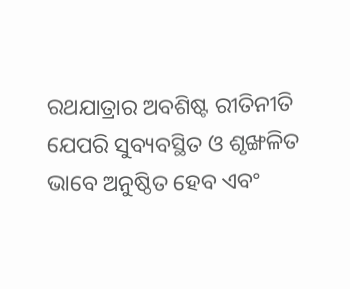ରଥଯାତ୍ରାର ଅବଶିଷ୍ଟ ରୀତିନୀତି ଯେପରି ସୁବ୍ୟବସ୍ଥିତ ଓ ଶୃଙ୍ଖଳିତ ଭାବେ ଅନୁଷ୍ଠିତ ହେବ ଏବଂ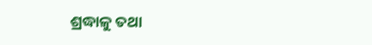ଶ୍ରଦ୍ଧାଳୁ ତଥା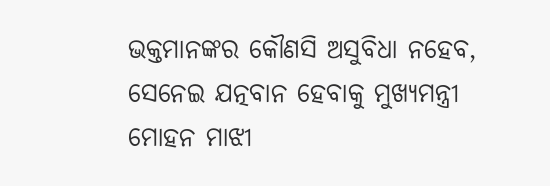ଭକ୍ତମାନଙ୍କର କୌଣସି ଅସୁବିଧା ନହେବ, ସେନେଇ ଯତ୍ନବାନ ହେବାକୁ ମୁଖ୍ୟମନ୍ତ୍ରୀ ମୋହନ ମାଝୀ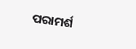ପରାମର୍ଶ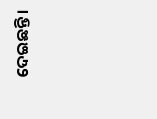ଦେଇଛନ୍ତି ।